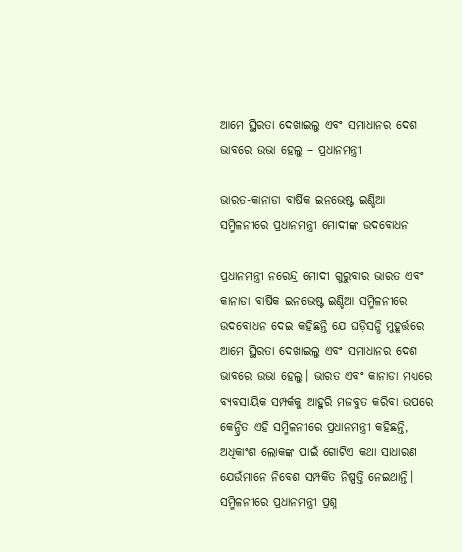ଆମେ ସ୍ଥିରତା ଦେଖାଇଲୁ ଏବଂ ସମାଧାନର ଦେଶ ଭାବରେ ଉଭା ହେଲୁ – ପ୍ରଧାନମନ୍ତ୍ରୀ

ଭାରତ-କାନାଡା ବାର୍ଷିକ ଇନଭେଷ୍ଟ ଇଣ୍ଡିଆ ସମ୍ମିଳନୀରେ ପ୍ରଧାନମନ୍ତ୍ରୀ ମୋଦୀଙ୍କ ଉଦବୋଧନ

ପ୍ରଧାନମନ୍ତ୍ରୀ ନରେନ୍ଦ୍ର ମୋଦୀ ଗୁରୁବାର ଭାରତ ଏବଂ କାନାଡା ବାର୍ଷିକ ଇନଭେଷ୍ଟ ଇଣ୍ଡିଆ ସମ୍ମିଳନୀରେ ଉଦବୋଧନ ଦେଇ କହିଛନ୍ତି ଯେ ଘଡ଼ିସନ୍ଧି ମୁହୂର୍ତ୍ତରେ ଆମେ ସ୍ଥିରତା ଦେଖାଇଲୁ ଏବଂ ସମାଧାନର ଦେଶ ଭାବରେ ଉଭା ହେଲୁ। ଭାରତ ଏବଂ କାନାଡା ମଧ୍ୟରେ ବ୍ୟବସାୟିକ ସମ୍ପର୍କକୁ ଆହୁରି ମଜବୁତ କରିବା ଉପରେ କେନ୍ଦ୍ରିତ ଏହି ସମ୍ମିଳନୀରେ ପ୍ରଧାନମନ୍ତ୍ରୀ କହିଛନ୍ତି, ଅଧିକାଂଶ ଲୋକଙ୍କ ପାଇଁ ଗୋଟିଏ କଥା ସାଧାରଣ ଯେଉଁମାନେ ନିବେଶ ସମ୍ପର୍କିତ ନିଷ୍ପତ୍ତି ନେଇଥାନ୍ତି। ସମ୍ମିଳନୀରେ ପ୍ରଧାନମନ୍ତ୍ରୀ ପ୍ରଶ୍ନ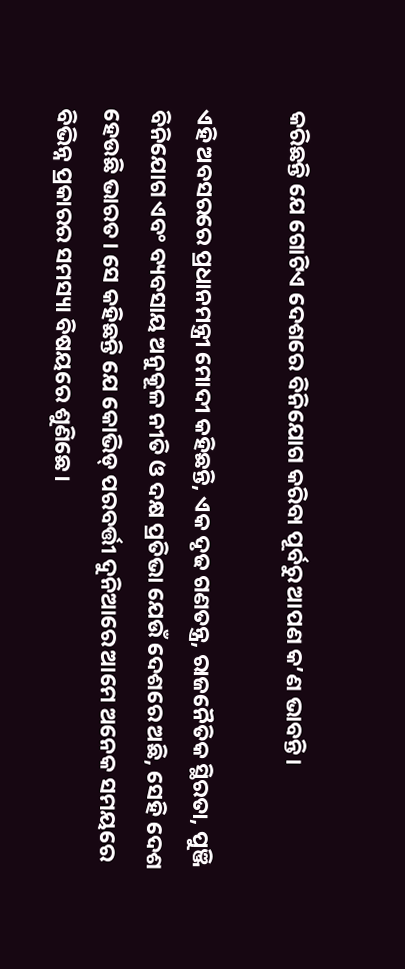କରିଛନ୍ତି ଯେ ଗୋଟିଏ ଦେଶରେ ବିନିଯୋଗ କରିବା ପୂର୍ବରୁ ଆପଣ କ’ଣ ଭାବନ୍ତି।

ଏହି ଅବସରରେ ପ୍ରଧାନମନ୍ତ୍ରୀ ମୋଦୀ କହିଛନ୍ତି, ଏକ ଦୃଢ ଗଣତନ୍ତ୍ର, ରାଜନୈତିକ ସ୍ଥିରତା, ପୁଞ୍ଜି ବିନିଯୋଗ ଏବଂ ବ୍ୟବସାୟ ଅନୁକୂଳ ନୀତି ଓ ଦକ୍ଷ ପ୍ରତିଭା ଯେଉଁ ଦେଶରେ ଅଛି, ସେହି ଦେଶ ହେଉଛି ଭାରତ। ସେ କହିଛନ୍ତି ଯେ କୋଭିଡ୍ ପରବର୍ତ୍ତୀ ଦୁନିଆରେ ଆମେ ଅନେକ ସମୟରେ ବିଭିନ୍ନ ପ୍ରକାରର ସମସ୍ୟା ବିଷୟରେ ଶୁଣିଛେ।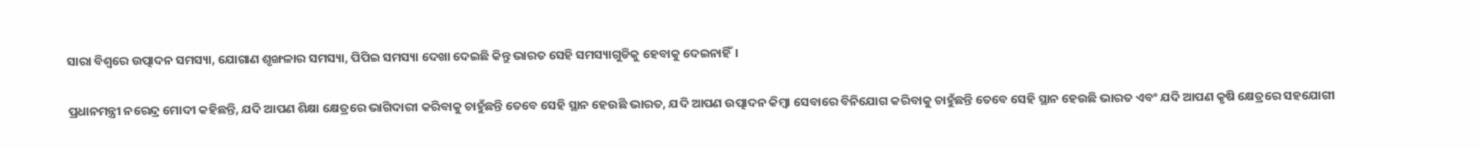ସାରା ବିଶ୍ୱରେ ଉତ୍ପାଦନ ସମସ୍ୟା, ଯୋଗାଣ ଶୃଙ୍ଖଳାର ସମସ୍ୟା, ପିପିଇ ସମସ୍ୟା ଦେଖା ଦେଇଛି କିନ୍ତୁ ଭାରତ ସେହି ସମସ୍ୟାଗୁଡିକୁ ହେବାକୁ ଦେଇନାହିଁ।

ପ୍ରଧାନମନ୍ତ୍ରୀ ନରେନ୍ଦ୍ର ମୋଦୀ କହିଛନ୍ତି, ଯଦି ଆପଣ ଶିକ୍ଷା କ୍ଷେତ୍ରରେ ଭାଗିଦାରୀ କରିବାକୁ ଚାହୁଁଛନ୍ତି ତେବେ ସେହି ସ୍ଥାନ ହେଉଛି ଭାରତ, ଯଦି ଆପଣ ଉତ୍ପାଦନ କିମ୍ବା ସେବାରେ ବିନିଯୋଗ କରିବାକୁ ଚାହୁଁଛନ୍ତି ତେବେ ସେହି ସ୍ଥାନ ହେଉଛି ଭାରତ ଏବଂ ଯଦି ଆପଣ କୃଷି କ୍ଷେତ୍ରରେ ସହଯୋଗୀ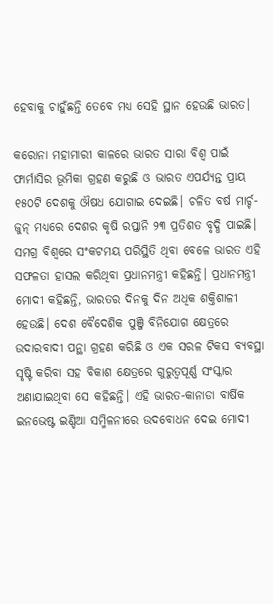ହେବାକୁ ଚାହୁଁଛନ୍ତି ତେବେ ମଧ୍ୟ ସେହି ସ୍ଥାନ ହେଉଛି ଭାରତ।

କରୋନା ମହାମାରୀ କାଳରେ ଭାରତ ସାରା ବିଶ୍ୱ ପାଇଁ ଫାର୍ମାସିର ଭୂମିକା ଗ୍ରହଣ କରୁଛି ଓ ଭାରତ ଏପର୍ଯ୍ୟନ୍ତ ପ୍ରାୟ ୧୫୦ଟି ଦେଶକୁ ଔଷଧ ଯୋଗାଇ ଦେଇଛି। ଚଳିତ ବର୍ଷ ମାର୍ଚ୍ଚ-ଜୁନ୍ ମଧ୍ୟରେ ଦେଶର କୃଷି ରପ୍ତାନି ୨୩ ପ୍ରତିଶତ ବୃଦ୍ଧି ପାଇଛି। ସମଗ୍ର ବିଶ୍ୱରେ ସଂକଟମୟ ପରିସ୍ଥିତି ଥିବା ବେଳେ ଭାରତ ଏହି ସଫଳତା ହାସଲ କରିଥିବା ପ୍ରଧାନମନ୍ତ୍ରୀ କହିଛନ୍ତି। ପ୍ରଧାନମନ୍ତ୍ରୀ ମୋଦୀ କହିଛନ୍ତି, ଭାରତର ଦିନକୁ ଦିନ ଅଧିକ ଶକ୍ତିଶାଳୀ ହେଉଛି। ଦେଶ ବୈଦେଶିକ ପୁଞ୍ଜି ବିନିଯୋଗ କ୍ଷେତ୍ରରେ ଉଦାରବାଦୀ ପନ୍ଥା ଗ୍ରହଣ କରିଛି ଓ ଏକ ସରଳ ଟିକସ ବ୍ୟବସ୍ଥା ସୃଷ୍ଟି କରିବା ସହ ବିକାଶ କ୍ଷେତ୍ରରେ ଗୁରୁତ୍ୱପୂର୍ଣ୍ଣ ସଂସ୍କାର ଅଣାଯାଇଥିବା ସେ କହିଛନ୍ତି। ଏହି ଭାରତ-କାନାଡା ବାର୍ଷିକ ଇନଭେଷ୍ଟ ଇଣ୍ଡିଆ ସମ୍ମିଳନୀରେ ଉଦବୋଧନ ଦେଇ ମୋଦୀ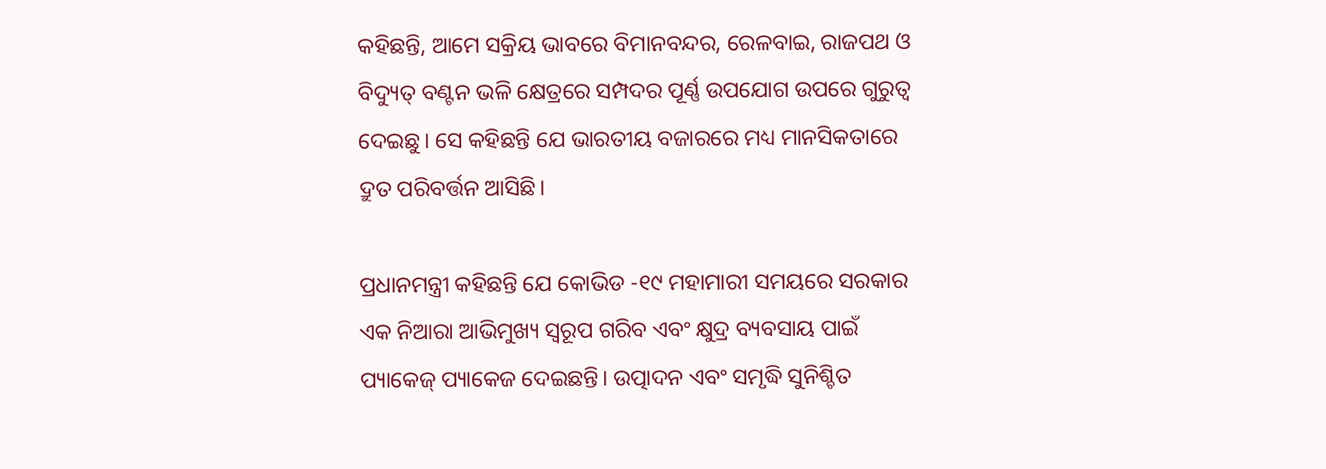କହିଛନ୍ତି, ଆମେ ସକ୍ରିୟ ଭାବରେ ବିମାନବନ୍ଦର, ରେଳବାଇ, ରାଜପଥ ଓ ବିଦ୍ୟୁତ୍ ବଣ୍ଟନ ଭଳି କ୍ଷେତ୍ରରେ ସମ୍ପଦର ପୂର୍ଣ୍ଣ ଉପଯୋଗ ଉପରେ ଗୁରୁତ୍ୱ ଦେଇଛୁ। ସେ କହିଛନ୍ତି ଯେ ଭାରତୀୟ ବଜାରରେ ମଧ୍ୟ ମାନସିକତାରେ ଦ୍ରୁତ ପରିବର୍ତ୍ତନ ଆସିଛି।

ପ୍ରଧାନମନ୍ତ୍ରୀ କହିଛନ୍ତି ଯେ କୋଭିଡ -୧୯ ମହାମାରୀ ସମୟରେ ସରକାର ଏକ ନିଆରା ଆଭିମୁଖ୍ୟ ସ୍ୱରୂପ ଗରିବ ଏବଂ କ୍ଷୁଦ୍ର ବ୍ୟବସାୟ ପାଇଁ ପ୍ୟାକେଜ୍ ପ୍ୟାକେଜ ଦେଇଛନ୍ତି। ଉତ୍ପାଦନ ଏବଂ ସମୃଦ୍ଧି ସୁନିଶ୍ଚିତ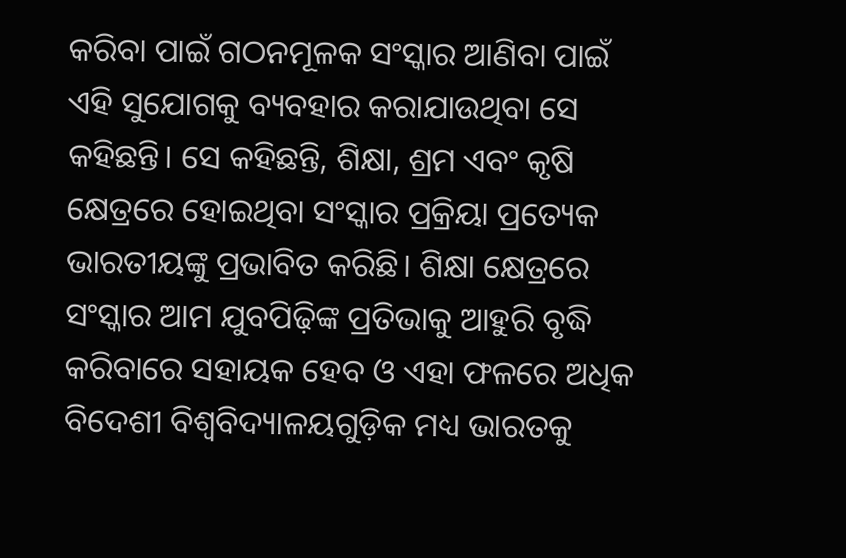କରିବା ପାଇଁ ଗଠନମୂଳକ ସଂସ୍କାର ଆଣିବା ପାଇଁ ଏହି ସୁଯୋଗକୁ ବ୍ୟବହାର କରାଯାଉଥିବା ସେ କହିଛନ୍ତି। ସେ କହିଛନ୍ତି, ଶିକ୍ଷା, ଶ୍ରମ ଏବଂ କୃଷି କ୍ଷେତ୍ରରେ ହୋଇଥିବା ସଂସ୍କାର ପ୍ରକ୍ରିୟା ପ୍ରତ୍ୟେକ ଭାରତୀୟଙ୍କୁ ପ୍ରଭାବିତ କରିଛି। ଶିକ୍ଷା କ୍ଷେତ୍ରରେ ସଂସ୍କାର ଆମ ଯୁବପିଢ଼ିଙ୍କ ପ୍ରତିଭାକୁ ଆହୁରି ବୃଦ୍ଧି କରିବାରେ ସହାୟକ ହେବ ଓ ଏହା ଫଳରେ ଅଧିକ ବିଦେଶୀ ବିଶ୍ୱବିଦ୍ୟାଳୟଗୁଡ଼ିକ ମଧ୍ୟ ଭାରତକୁ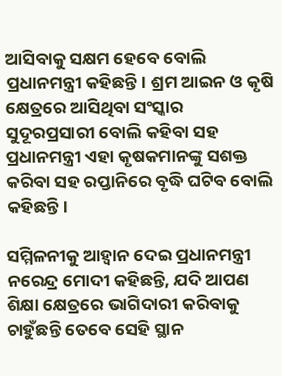ଆସିବାକୁ ସକ୍ଷମ ହେବେ ବୋଲି ପ୍ରଧାନମନ୍ତ୍ରୀ କହିଛନ୍ତି। ଶ୍ରମ ଆଇନ ଓ କୃଷି କ୍ଷେତ୍ରରେ ଆସିଥିବା ସଂସ୍କାର ସୁଦୂରପ୍ରସାରୀ ବୋଲି କହିବା ସହ ପ୍ରଧାନମନ୍ତ୍ରୀ ଏହା କୃଷକମାନଙ୍କୁ ସଶକ୍ତ କରିବା ସହ ରପ୍ତାନିରେ ବୃଦ୍ଧି ଘଟିବ ବୋଲି କହିଛନ୍ତି।

ସମ୍ମିଳନୀକୁ ଆହ୍ୱାନ ଦେଇ ପ୍ରଧାନମନ୍ତ୍ରୀ ନରେନ୍ଦ୍ର ମୋଦୀ କହିଛନ୍ତି, ଯଦି ଆପଣ ଶିକ୍ଷା କ୍ଷେତ୍ରରେ ଭାଗିଦାରୀ କରିବାକୁ ଚାହୁଁଛନ୍ତି ତେବେ ସେହି ସ୍ଥାନ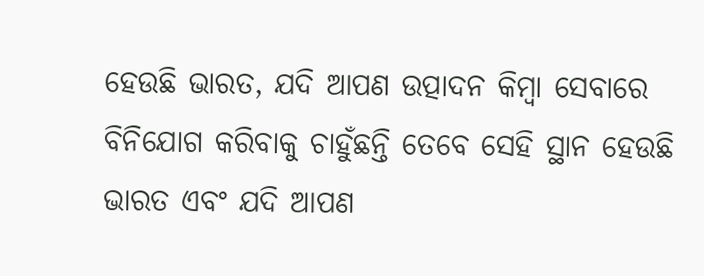ହେଉଛି ଭାରତ, ଯଦି ଆପଣ ଉତ୍ପାଦନ କିମ୍ବା ସେବାରେ ବିନିଯୋଗ କରିବାକୁ ଚାହୁଁଛନ୍ତି ତେବେ ସେହି ସ୍ଥାନ ହେଉଛି ଭାରତ ଏବଂ ଯଦି ଆପଣ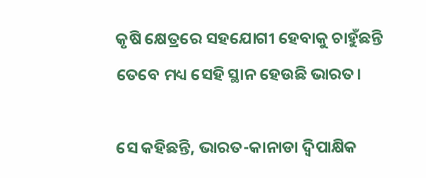କୃଷି କ୍ଷେତ୍ରରେ ସହଯୋଗୀ ହେବାକୁ ଚାହୁଁଛନ୍ତି ତେବେ ମଧ୍ୟ ସେହି ସ୍ଥାନ ହେଉଛି ଭାରତ।

ସେ କହିଛନ୍ତି, ଭାରତ-କାନାଡା ଦ୍ୱିପାକ୍ଷିକ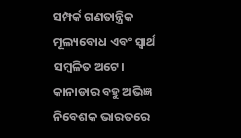ସମ୍ପର୍କ ଗଣତାନ୍ତ୍ରିକ ମୂଲ୍ୟବୋଧ ଏବଂ ସ୍ୱାର୍ଥ ସମ୍ବଳିତ ଅଟେ। କାନାଡାର ବହୁ ଅଭିଜ୍ଞ ନିବେଶକ ଭାରତରେ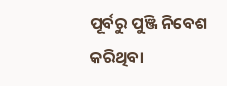ପୂର୍ବରୁ ପୁଞ୍ଜି ନିବେଶ କରିଥିବା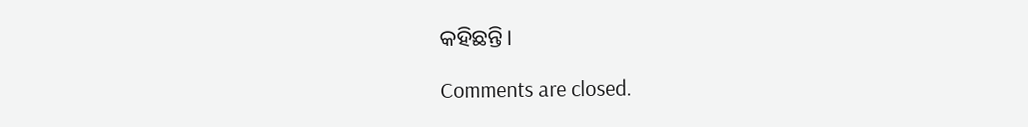କହିଛନ୍ତି।

Comments are closed.